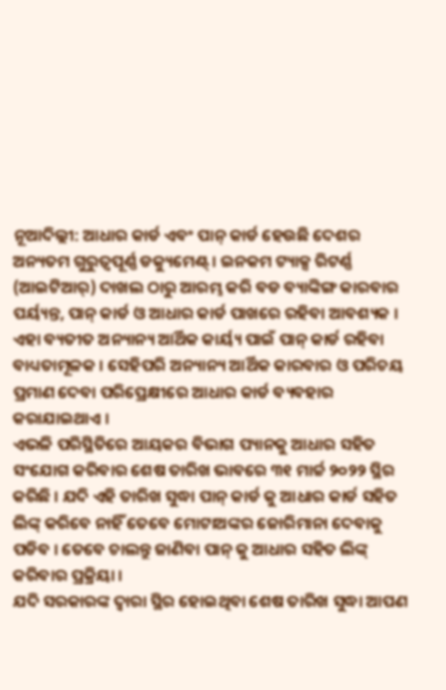ନୂଆଦିଲ୍ଲୀ: ଆଧାର କାର୍ଡ ଏବଂ ପାନ୍ କାର୍ଡ ହେଉଛି ଦେଶର ଅନ୍ୟତମ ଗୁରୁତ୍ୱପୂର୍ଣ୍ଣ ଡକ୍ୟୁମେଣ୍ଟ୍ । ଇନକମ ଟ୍ୟାକ୍ସ ରିଟର୍ଣ୍ଣ (ଆଇଟିଆର୍) ଦାଖଲ ଠାରୁ ଆରମ୍ଭ କରି ବଡ ବ୍ୟାଙ୍କିଙ୍ଗ କାରବାର ପର୍ୟ୍ୟନ୍ତ, ପାନ୍ କାର୍ଡ ଓ ଆଧାର କାର୍ଡ ପାଖରେ ରହିବା ଆବଶ୍ୟକ । ଏହା ବ୍ୟତୀତ ଅନ୍ୟାନ୍ୟ ଆର୍ଥିକ କାର୍ୟ୍ୟ ପାଇଁ ପାନ୍ କାର୍ଡ ରହିବା ବାଧ୍ୟତାମୂଳକ । ସେହିପରି ଅନ୍ୟାନ୍ୟ ଆର୍ଥିକ କାରବାର ଓ ପରିଚୟ ପ୍ରମାଣ ଦେବା ପରିପ୍ରେକ୍ଷୀରେ ଆଧାର କାର୍ଡ ବ୍ୟବହାର କରାଯାଇଥାଏ ।
ଏଭଳି ପରିସ୍ଥିତିରେ ଆୟକର ବିଭାଗ ପ୍ୟାନକୁ ଆଧାର ସହିତ ସଂଯୋଗ କରିବାର ଶେଷ ତାରିଖ ଭାବରେ ୩୧ ମାର୍ଚ୍ଚ ୨୦୨୨ ସ୍ଥିର କରିଛି । ଯଦି ଏହି ତାରିଖ ସୁଦ୍ଧା ପାନ୍ କାର୍ଡ କୁ ଆଧାର କାର୍ଡ ସହିତ ଲିଙ୍କ୍ କରିବେ ନାହିଁ ତେବେ ମୋଟାଅଙ୍କର ଜୋରିମାନା ଦେବାକୁ ପଡିବ । ତେବେ ଚାଲନ୍ତୁ ଜାଣିବା ପାନ୍ କୁ ଆଧାର ସହିତ ଲିଙ୍କ୍ କରିବାର ପ୍ରକ୍ରିୟା ।
ଯଦି ସରକାରଙ୍କ ଦ୍ୱାରା ସ୍ଥିର ହୋଇଥିବା ଶେଷ ତାରିଖ ସୁଦ୍ଧା ଆପଣ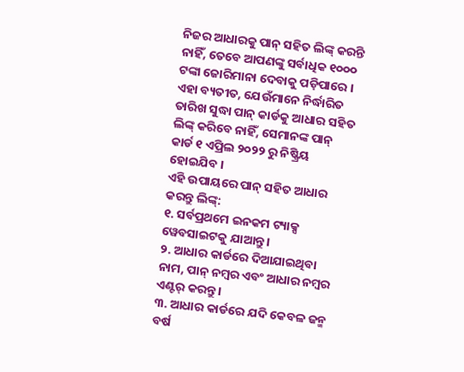ନିଜର ଆଧାରକୁ ପାନ୍ ସହିତ ଲିଙ୍କ୍ କରନ୍ତି ନାହିଁ, ତେବେ ଆପଣଙ୍କୁ ସର୍ବାଧିକ ୧୦୦୦ ଟଙ୍କା ଜୋରିମାନା ଦେବାକୁ ପଡ଼ିପାରେ । ଏହା ବ୍ୟତୀତ, ଯେଉଁମାନେ ନିର୍ଦ୍ଧାରିତ ତାରିଖ ସୁଦ୍ଧା ପାନ୍ କାର୍ଡକୁ ଆଧାର ସହିତ ଲିଙ୍କ୍ କରିବେ ନାହିଁ, ସେମାନଙ୍କ ପାନ୍ କାର୍ଡ ୧ ଏପ୍ରିଲ ୨୦୨୨ ରୁ ନିଷ୍କ୍ରିୟ ହୋଇଯିବ ।
ଏହି ଉପାୟରେ ପାନ୍ ସହିତ ଆଧାର କରନ୍ତୁ ଲିଙ୍କ୍:
୧. ସର୍ବପ୍ରଥମେ ଇନକମ ଟ୍ୟାକ୍ସ ୱେବସାଇଟକୁ ଯାଆନ୍ତୁ ।
୨. ଆଧାର କାର୍ଡରେ ଦିଆଯାଇଥିବା ନାମ, ପାନ୍ ନମ୍ବର ଏବଂ ଆଧାର ନମ୍ବର ଏଣ୍ଟର୍ କରନ୍ତୁ ।
୩. ଆଧାର କାର୍ଡରେ ଯଦି କେବଳ ଜନ୍ମ ବର୍ଷ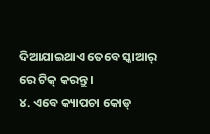ଦିଆଯାଇଥାଏ ତେବେ ସ୍କାଆର୍ ରେ ଟିକ୍ କରନ୍ତୁ ।
୪. ଏବେ କ୍ୟାପଚା କୋଡ୍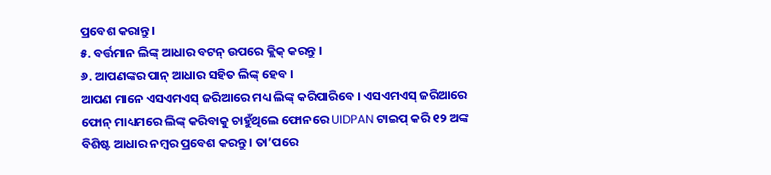ପ୍ରବେଶ କରାନ୍ତୁ ।
୫. ବର୍ତ୍ତମାନ ଲିଙ୍କ୍ ଆଧାର ବଟନ୍ ଉପରେ କ୍ଲିକ୍ କରନ୍ତୁ ।
୬. ଆପଣଙ୍କର ପାନ୍ ଆଧାର ସହିତ ଲିଙ୍କ୍ ହେବ ।
ଆପଣ ମାନେ ଏସଏମଏସ୍ ଜରିଆରେ ମଧ୍ୟ ଲିଙ୍କ୍ କରିପାରିବେ । ଏସଏମଏସ୍ ଜରିଆରେ ଫୋନ୍ ମାଧ୍ୟମରେ ଲିଙ୍କ୍ କରିବାକୁ ଚାହୁଁଥିଲେ ଫୋନରେ UIDPAN ଟାଇପ୍ କରି ୧୨ ଅଙ୍କ ବିଶିଷ୍ଟ ଆଧାର ନମ୍ବର ପ୍ରବେଶ କରନ୍ତୁ । ତା’ପରେ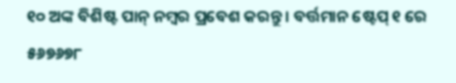୧୦ ଅଙ୍କ ବିଶିଷ୍ଟ ପାନ୍ ନମ୍ବର ପ୍ରବେଶ କରନ୍ତୁ । ବର୍ତ୍ତମାନ ଷ୍ଟେପ୍ ୧ ରେ ୫୬୭୬୭୮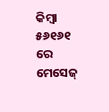କିମ୍ବା ୫୬୧୬୧ ରେ ମେସେଜ୍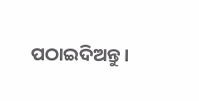ପଠାଇଦିଅନ୍ତୁ ।